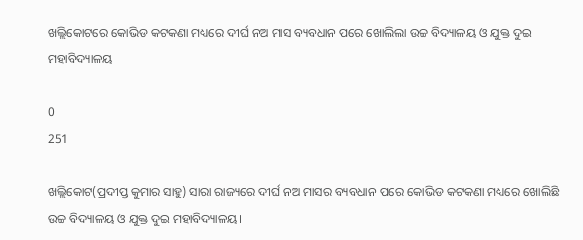ଖଲ୍ଲିକୋଟରେ କୋଭିଡ କଟକଣା ମଧ୍ୟରେ ଦୀର୍ଘ ନଅ ମାସ ବ୍ୟବଧାନ ପରେ ଖୋଲିଲା ଉଚ୍ଚ ବିଦ୍ୟାଳୟ ଓ ଯୁକ୍ତ ଦୁଇ ମହାବିଦ୍ୟାଳୟ

0
251

ଖଲ୍ଲିକୋଟ(ପ୍ରଦୀପ୍ତ କୁମାର ସାହୁ) ସାରା ରାଜ୍ୟରେ ଦୀର୍ଘ ନଅ ମାସର ବ୍ୟବଧାନ ପରେ କୋଭିଡ କଟକଣା ମଧ୍ୟରେ ଖୋଲିଛି ଉଚ୍ଚ ବିଦ୍ୟାଳୟ ଓ ଯୁକ୍ତ ଦୁଇ ମହାବିଦ୍ୟାଳୟ।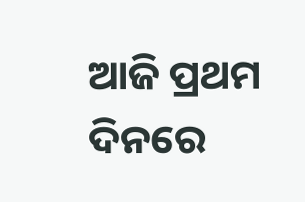ଆଜି ପ୍ରଥମ ଦିନରେ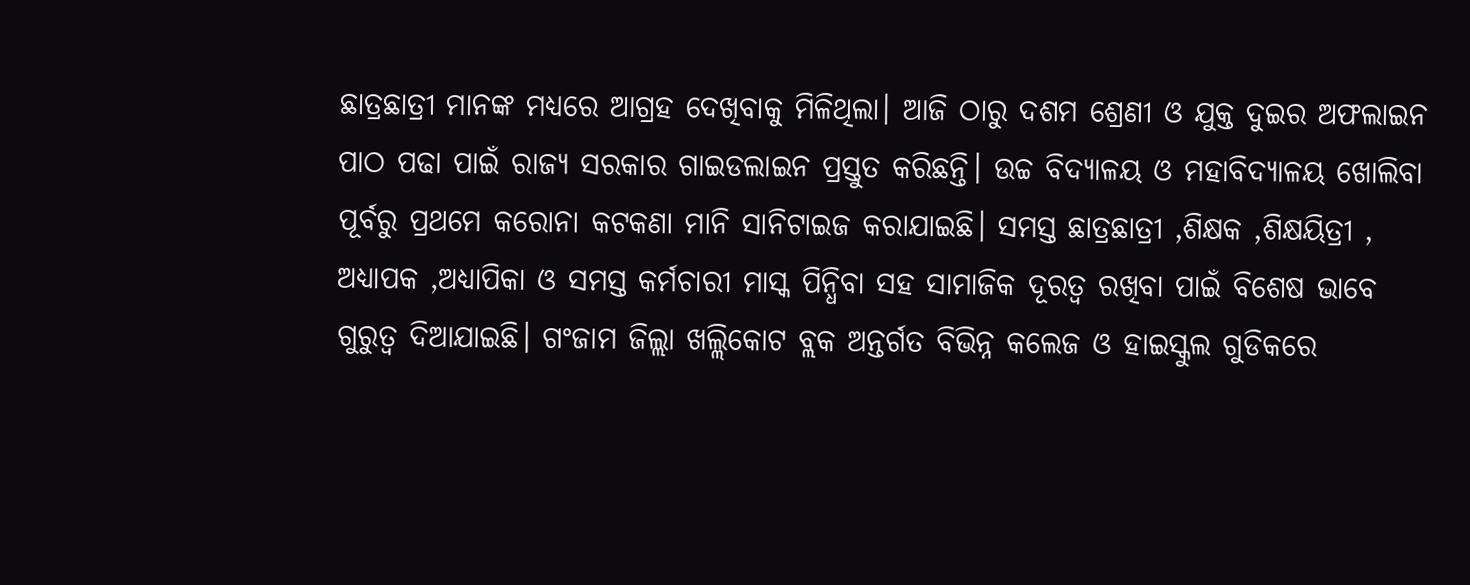ଛାତ୍ରଛାତ୍ରୀ ମାନଙ୍କ ମଧ୍ୟରେ ଆଗ୍ରହ ଦେଖିବାକୁ ମିଳିଥିଲା। ଆଜି ଠାରୁ ଦଶମ ଶ୍ରେଣୀ ଓ ଯୁକ୍ତ ଦୁଇର ଅଫଲାଇନ ପାଠ ପଢା ପାଇଁ ରାଜ୍ୟ ସରକାର ଗାଇଡଲାଇନ ପ୍ରସ୍ତୁତ କରିଛନ୍ତି। ଉଚ୍ଚ ବିଦ୍ୟାଳୟ ଓ ମହାବିଦ୍ୟାଳୟ ଖୋଲିବା ପୂର୍ବରୁ ପ୍ରଥମେ କରୋନା କଟକଣା ମାନି ସାନିଟାଇଜ କରାଯାଇଛି। ସମସ୍ତ ଛାତ୍ରଛାତ୍ରୀ ,ଶିକ୍ଷକ ,ଶିକ୍ଷୟିତ୍ରୀ , ଅଧ୍ୟାପକ ,ଅଧ୍ୟାପିକା ଓ ସମସ୍ତ କର୍ମଚାରୀ ମାସ୍କ ପିନ୍ଧିବା ସହ ସାମାଜିକ ଦୂରତ୍ୱ ରଖିବା ପାଇଁ ବିଶେଷ ଭାବେ ଗୁରୁତ୍ୱ ଦିଆଯାଇଛି। ଗଂଜାମ ଜିଲ୍ଲା ଖଲ୍ଲିକୋଟ ବ୍ଲକ ଅନ୍ତର୍ଗତ ବିଭିନ୍ନ କଲେଜ ଓ ହାଇସ୍କୁଲ ଗୁଡିକରେ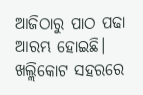ଆଜିଠାରୁ ପାଠ ପଢା ଆରମ୍ଭ ହୋଇଛି। ଖଲ୍ଲିକୋଟ ସହରରେ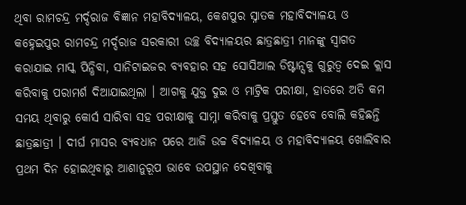ଥିବା ରାମଚନ୍ଦ୍ର ମର୍ଦ୍ଦରାଜ ବିଜ୍ଞାନ ମହାବିଦ୍ୟାଳୟ, କେଶପୁର ସ୍ନାତକ ମହାବିଦ୍ୟାଳୟ ଓ କହ୍ନେଇପୁର ରାମଚନ୍ଦ୍ର ମର୍ଦ୍ଦରାଜ ସରକାରୀ ଉଚ୍ଛ ବିଦ୍ୟାଳୟର ଛାତ୍ରଛାତ୍ରୀ ମାନଙ୍କୁ ସ୍ବାଗତ କରାଯାଇ ମାସ୍କ ପିନ୍ଧିବା, ସାନିଟାଇଜର ବ୍ୟବହାର ସହ ସୋସିଆଲ ଡିଷ୍ଟାନ୍ସକୁ ଗୁରୁତ୍ବ ଦେଇ କ୍ଲାସ କରିବାକୁ ପରାମର୍ଶ ଦିଆଯାଇଥିଲା । ଆଗକୁ ଯୁକ୍ତ ଦୁଇ ଓ ମାଟ୍ରିକ ପରୀକ୍ଷା, ହାତରେ ଅତି କମ ସମୟ ଥିବାରୁ କୋର୍ସ ସାରିବା ସହ ପରୀକ୍ଷାକୁ ସାମ୍ନା କରିବାକୁ ପ୍ରସ୍ତୁତ ହେବେ ବୋଲି କହିଛନ୍ତି ଛାତ୍ରଛାତ୍ରୀ । ଦୀର୍ଘ ମାସର ବ୍ୟବଧାନ ପରେ ଆଜି ଉଚ୍ଚ ବିଦ୍ୟାଳୟ ଓ ମହାବିଦ୍ୟାଳୟ ଖୋଲିବାର ପ୍ରଥମ ଦିନ ହୋଇଥିବାରୁ ଆଶାନୁରୂପ ଭାବେ ଉପସ୍ଥାନ ଦେଖିବାକୁ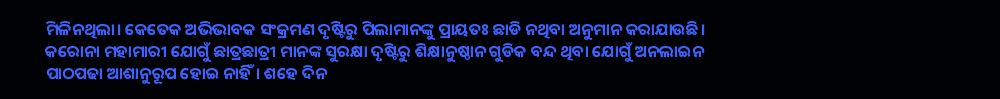ମିଳିନଥିଲା। କେତେକ ଅଭିଭାବକ ସଂକ୍ରମଣ ଦୃଷ୍ଟିରୁ ପିଲାମାନଙ୍କୁ ପ୍ରାୟତଃ ଛାଡି ନଥିବା ଅନୁମାନ କରାଯାଉଛି। କରୋନା ମହାମାରୀ ଯୋଗୁଁ ଛାତ୍ରଛାତ୍ରୀ ମାନଙ୍କ ସୁରକ୍ଷା ଦୃଷ୍ଟିରୁ ଶିକ୍ଷାନୁଷ୍ଠାନ ଗୁଡିକ ବନ୍ଦ ଥିବା ଯୋଗୁଁ ଅନଲାଇନ ପାଠପଢା ଆଶାନୁରୂପ ହୋଇ ନାହିଁ। ଶହେ ଦିନ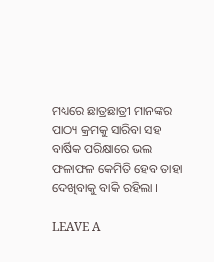ମଧ୍ୟରେ ଛାତ୍ରଛାତ୍ରୀ ମାନଙ୍କର ପାଠ୍ୟ କ୍ରମକୁ ସାରିବା ସହ ବାର୍ଷିକ ପରିକ୍ଷାରେ ଭଲ ଫଳାଫଳ କେମିତି ହେବ ତାହା ଦେଖିବାକୁ ବାକି ରହିଲା ।

LEAVE A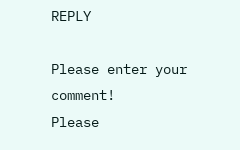REPLY

Please enter your comment!
Please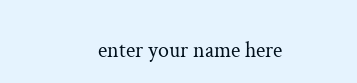enter your name here